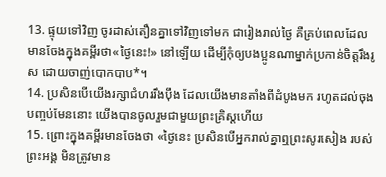13. ផ្ទុយទៅវិញ ចូរដាស់តឿនគ្នាទៅវិញទៅមក ជារៀងរាល់ថ្ងៃ គឺគ្រប់ពេលដែលមានចែងក្នុងគម្ពីរថា«ថ្ងៃនេះ!» នៅឡើយ ដើម្បីកុំឲ្យបងប្អូនណាម្នាក់ប្រកាន់ចិត្តរឹងរូស ដោយចាញ់បោកបាប*។
14. ប្រសិនបើយើងរក្សាជំហររឹងប៉ឹង ដែលយើងមានតាំងពីដំបូងមក រហូតដល់ចុងបញ្ចប់មែននោះ យើងបានចូលរួមជាមួយព្រះគ្រិស្ដហើយ
15. ព្រោះក្នុងគម្ពីរមានចែងថា «ថ្ងៃនេះ ប្រសិនបើអ្នករាល់គ្នាឮព្រះសូរសៀង របស់ព្រះអង្គ មិនត្រូវមាន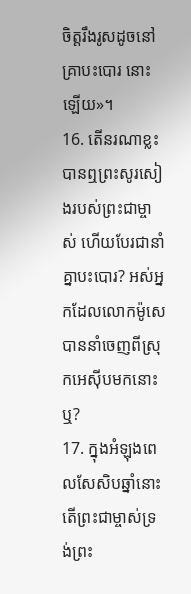ចិត្តរឹងរូសដូចនៅគ្រាបះបោរ នោះឡើយ»។
16. តើនរណាខ្លះបានឮព្រះសូរសៀងរបស់ព្រះជាម្ចាស់ ហើយបែរជានាំគ្នាបះបោរ? អស់អ្នកដែលលោកម៉ូសេបាននាំចេញពីស្រុកអេស៊ីបមកនោះឬ?
17. ក្នុងអំឡុងពេលសែសិបឆ្នាំនោះ តើព្រះជាម្ចាស់ទ្រង់ព្រះ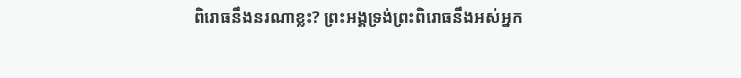ពិរោធនឹងនរណាខ្លះ? ព្រះអង្គទ្រង់ព្រះពិរោធនឹងអស់អ្នក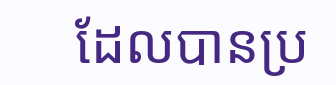ដែលបានប្រ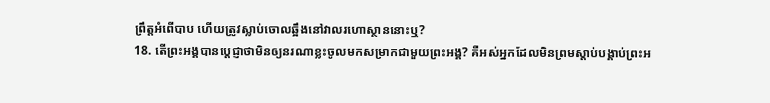ព្រឹត្តអំពើបាប ហើយត្រូវស្លាប់ចោលឆ្អឹងនៅវាលរហោស្ថាននោះឬ?
18. តើព្រះអង្គបានប្ដេជ្ញាថាមិនឲ្យនរណាខ្លះចូលមកសម្រាកជាមួយព្រះអង្គ? គឺអស់អ្នកដែលមិនព្រមស្ដាប់បង្គាប់ព្រះអ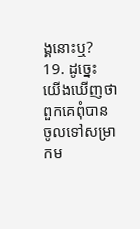ង្គនោះឬ?
19. ដូច្នេះ យើងឃើញថាពួកគេពុំបានចូលទៅសម្រាកម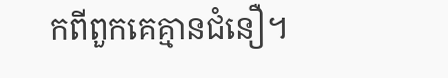កពីពួកគេគ្មានជំនឿ។